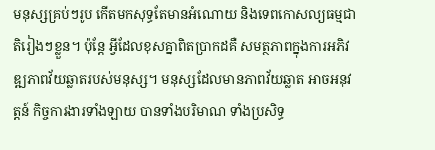មនុស្សគ្រប់ៗរូប កើតមកសុទ្ធតែមានអំណោយ និងទេពកោសល្យធម្មជាតិរៀងៗខ្លួន។ ប៉ុន្តែ អ្វីដែលខុសគ្នាពិតប្រាកដគឺ សមត្ថភាពក្នុងការអភិវឌ្ឍភាពវ័យឆ្លាតរបស់មនុស្ស។ មនុស្សដែលមានភាពវ័យឆ្លាត អាចអនុវត្តន៍ កិច្ចការងារទាំងឡាយ បានទាំងបរិមាណ ទាំងប្រសិទ្ធ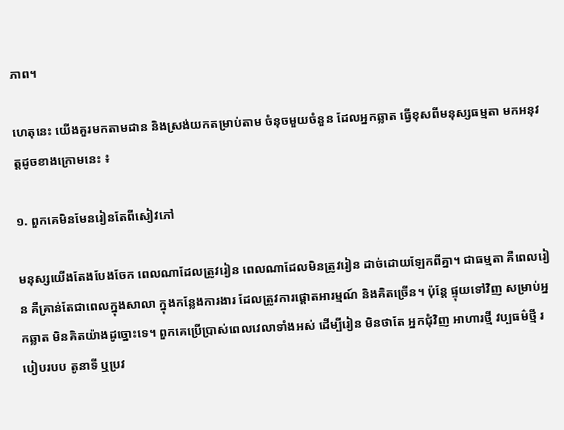ភាព។

ហេតុនេះ យើងគួរមកតាមដាន និងស្រង់យកតម្រាប់តាម ចំនុចមួយចំនួន ដែលអ្នកឆ្លាត ធ្វើខុសពីមនុស្សធម្មតា មកអនុវត្តដូចខាងក្រោមនេះ ៖

១. ពួកគេមិនមែនរៀនតែពីសៀវភៅ

មនុស្សយើងតែងបែងចែក ពេលណាដែលត្រូវរៀន ពេលណាដែលមិនត្រូវរៀន ដាច់ដោយឡែកពីគ្នា។ ជាធម្មតា គឺពេលរៀន គឺគ្រាន់តែជាពេលក្នុងសាលា ក្នុងកន្លែងការងារ ដែលត្រូវការផ្តោតអារម្មណ៍ និងគិតច្រើន។ ប៉ុន្តែ ផ្ទុយទៅវិញ សម្រាប់អ្នកឆ្លាត មិនគិតយ៉ាងដូច្នោះទេ។ ពួកគេប្រើប្រាស់ពេលវេលាទាំងអស់ ដើម្បីរៀន មិនថាតែ អ្នកជុំវិញ អាហារថ្មី វប្បធម៌ថ្មី របៀបរបប តូនាទី ឬប្រវ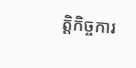ត្តិកិច្ចការ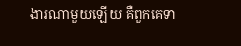ងារណាមួយឡើយ គឺពួកគេទា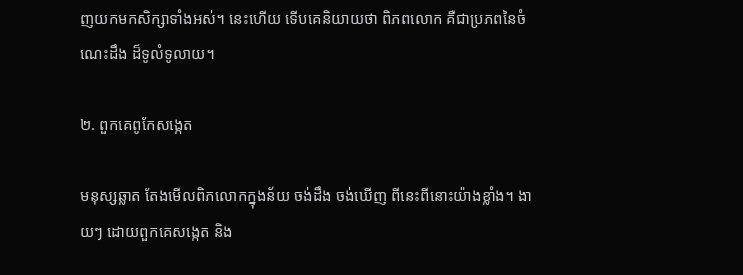ញយកមកសិក្សាទាំងអស់។ នេះហើយ ទើបគេនិយាយថា ពិភពលោក គឺជាប្រភពនៃចំណេះដឹង ដ៏ទូលំទូលាយ។

២. ពួកគេពូកែសង្កេត

មនុស្សឆ្លាត តែងមើលពិភលោកក្នុងន័យ ចង់ដឹង ចង់ឃើញ ពីនេះពីនោះយ៉ាងខ្លាំង។ ងាយៗ ដោយពួកគេសង្កេត និង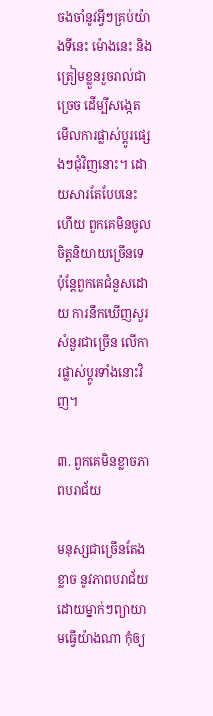ចងចាំនូវអ្វីៗគ្រប់យ៉ាងទីនេះ ម៉ោងនេះ និងត្រៀមខ្លួនរួចរាល់ជាច្រេច ដើម្បីសង្កេតមើលការផ្លាស់ប្តូរផ្សេងៗជុំវិញនោះ។ ដោយសារតែបែបនេះហើយ ពួកគេមិនចូលចិត្តនិយាយច្រើនទេ ប៉ុន្តែពួកគេជំនួសដោយ ការនឹកឃើញសួរសំនួរជាច្រើន លើការផ្លាស់ប្តូរទាំងនោះវិញ។

៣. ពួកគេមិនខ្លាចភាពបរាជ័យ

មនុស្សជាច្រើនតែងខ្លាច នូវភាពបរាជ័យ ដោយម្នាក់ៗព្យាយាមធ្វើយ៉ាងណា កុំឲ្យ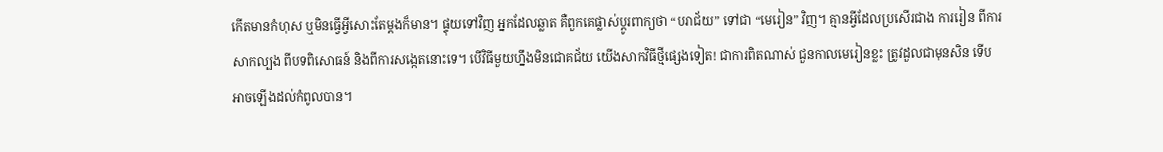កើតមានកំហុស ឬមិនធ្វើអ្វីសោះតែម្តងក៏មាន។ ផ្ទុយទៅវិញ អ្នកដែលឆ្លាត គឺពួកគេផ្លាស់ប្តូរពាក្យថា “បរាជ័យ” ទៅជា “មេរៀន” វិញ។ គ្មានអ្វីដែលប្រសើរជាង ការរៀន ពីការសាកល្បង ពីបទពិសោធន៍ និងពីការសង្កេតនោះទេ។ បើវិធីមួយហ្នឹងមិនជោគជ័យ យើងសាកវិធីថ្មីផ្សេងទៀត! ជាការពិតណាស់ ជួនកាលមេរៀនខ្លះ ត្រូវដួលជាមុនសិន ទើបអាចឡើងដល់កំពូលបាន។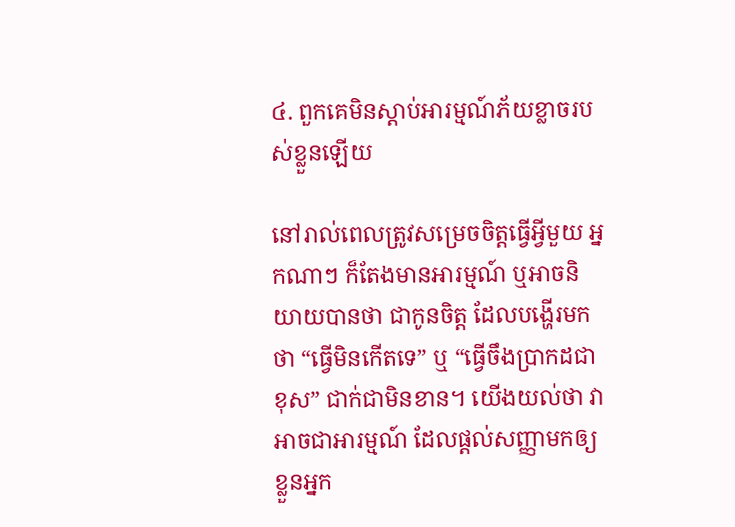៤. ពួកគេមិនស្តាប់អារម្មណ៍ភ័យខ្លាចរបស់ខ្លួនឡើយ

នៅរាល់ពេលត្រូវសម្រេចចិត្តធ្វើអ្វីមួយ អ្នកណាៗ ក៏តែងមានអារម្មណ៍ ឬអាចនិយាយបានថា ជាកូនចិត្ត ដែលបង្ហើរមកថា “ធ្វើមិនកើតទេ” ឬ “ធ្វើចឹងប្រាកដជាខុស” ជាក់ជាមិនខាន។ យើងយល់ថា វាអាចជាអារម្មណ៍ ដែលផ្តល់សញ្ញាមកឲ្យខ្លួនអ្នក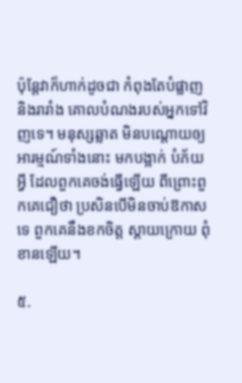ប៉ុន្តែវាក៏ហាក់ដូចជា កំពុងតែបំផ្លាញ និងរារាំង គោលបំណងរបស់អ្នកទៅវិញទេ។ មនុស្សឆ្លាត មិនបណ្តោយឲ្យអារម្មណ៍ទាំងនោះ មកបង្អាក់ បំភ័យអ្វី ដែលពួកគេចង់ធ្វើឡើយ ពីព្រោះពួកគេជឿថា ប្រសិនបើមិនចាប់ឱកាសទេ ពួកគេនឹងខកចិត្ត ស្តាយក្រោយ ពុំខានឡើយ។

៥.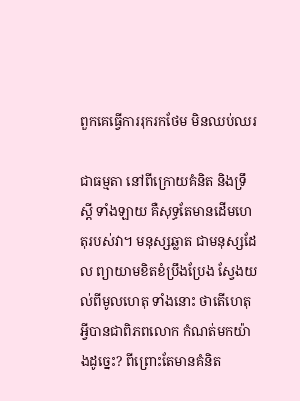ពួកគេធ្វើការរុករកថែម មិនឈប់ឈរ

ជាធម្មតា នៅពីក្រោយគំនិត និងទ្រឹស្តី ទាំងឡាយ គឺសុទ្ធតែមានដើមហេតុរបស់វា។ មនុស្សឆ្លាត ជាមនុស្សដែល ព្យាយាមខិតខំប្រឹងប្រែង ស្វែងយល់ពីមូលហេតុ ទាំងនោះ ថាតើហេតុអ្វីបានជាពិភពលោក កំណត់មកយ៉ាងដូច្នេះ? ពីព្រោះតែមានគំនិត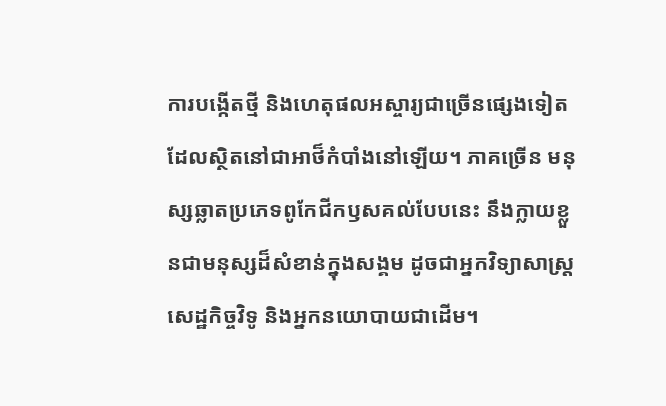ការបង្កើតថ្មី និងហេតុផលអស្ចារ្យជាច្រើនផ្សេងទៀត ដែលស្ថិតនៅជាអាថ៏កំបាំងនៅឡើយ។ ភាគច្រើន មនុស្សឆ្លាតប្រភេទពូកែជីកឫសគល់បែបនេះ នឹងក្លាយខ្លួនជាមនុស្សដ៏សំខាន់ក្នុងសង្គម ដូចជាអ្នកវិទ្យាសាស្រ្ត សេដ្ឋកិច្ចវិទូ និងអ្នកនយោបាយជាដើម។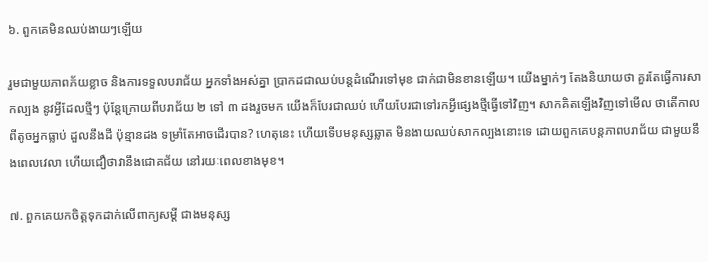៦. ពួកគេមិនឈប់ងាយៗឡើយ

រួមជាមួយភាពភ័យខ្លាច និងការទទួលបរាជ័យ អ្នកទាំងអស់គ្នា ប្រាកដជាឈប់បន្តដំណើរទៅមុខ ជាក់ជាមិនខានឡើយ។ យើងម្នាក់ៗ តែងនិយាយថា គួរតែធ្វើការសាកល្បង នូវអ្វីដែលថ្មីៗ ប៉ុន្តែក្រោយពីបរាជ័យ ២ ទៅ ៣ ដងរួចមក យើងក៏បែរជាឈប់ ហើយបែរជាទៅរកអ្វីផ្សេងថ្មីធ្វើទៅវិញ។ សាកគិតឡើងវិញទៅមើល ថាតើកាលពីតូចអ្នកធ្លាប់ ដួលនឹងដី ប៉ុន្មានដង ទម្រាំតែអាចដើរបាន? ហេតុនេះ ហើយទើបមនុស្សឆ្លាត មិនងាយឈប់សាកល្បងនោះទេ ដោយពួកគេបន្តភាពបរាជ័យ ជាមួយនឹងពេលវេលា ហើយជឿថាវានឹងជោគជ័យ នៅរយៈពេលខាងមុខ។

៧. ពួកគេយកចិត្តទុកដាក់លើពាក្យសម្តី ជាងមនុស្ស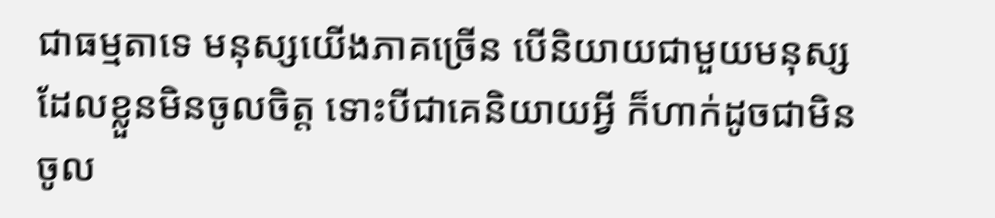ជាធម្មតាទេ មនុស្សយើងភាគច្រើន បើនិយាយជាមួយមនុស្សដែលខ្លួនមិនចូលចិត្ត ទោះបីជាគេនិយាយអ្វី ក៏ហាក់ដូចជាមិនចូល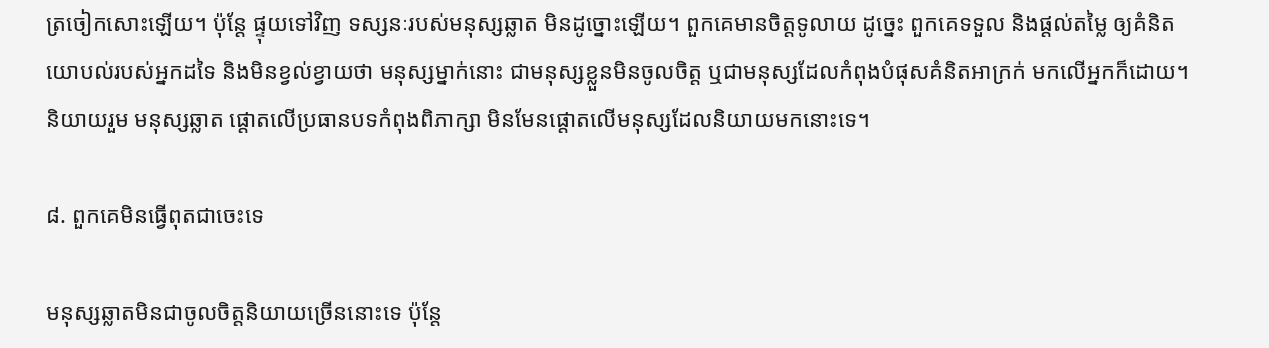ត្រចៀកសោះឡើយ។ ប៉ុន្តែ ផ្ទុយទៅវិញ ទស្សនៈរបស់មនុស្សឆ្លាត មិនដូច្នោះឡើយ។ ពួកគេមានចិត្តទូលាយ ដូច្នេះ ពួកគេទទួល និងផ្តល់តម្លៃ ឲ្យគំនិតយោបល់របស់អ្នកដទៃ និងមិនខ្វល់ខ្វាយថា មនុស្សម្នាក់នោះ ជាមនុស្សខ្លួនមិនចូលចិត្ត ឬជាមនុស្សដែលកំពុងបំផុសគំនិតអាក្រក់ មកលើអ្នកក៏ដោយ។ និយាយរួម មនុស្សឆ្លាត ផ្តោតលើប្រធានបទកំពុងពិភាក្សា មិនមែនផ្តោតលើមនុស្សដែលនិយាយមកនោះទេ។

៨. ពួកគេមិនធ្វើពុតជាចេះទេ

មនុស្សឆ្លាតមិនជាចូលចិត្តនិយាយច្រើននោះទេ ប៉ុន្តែ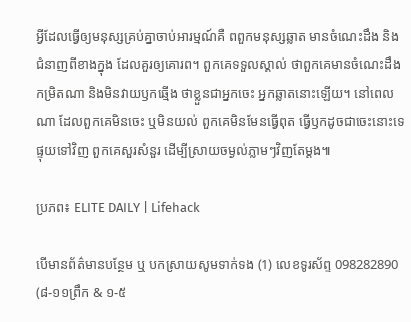អ្វីដែលធ្វើឲ្យមនុស្សគ្រប់គ្នាចាប់អារម្មណ៍គឺ ពពួកមនុស្សឆ្លាត មានចំណេះដឹង និងជំនាញពីខាងក្នុង ដែលគួរឲ្យគោរព។ ពួកគេទទួលស្គាល់ ថាពួកគេមានចំណេះដឹងកម្រិតណា និងមិនវាយឫកឆ្មើង ថាខ្លួនជាអ្នកចេះ អ្នកឆ្លាតនោះឡើយ។ នៅពេលណា ដែលពួកគេមិនចេះ ឬមិនយល់ ពួកគេមិនមែនធ្វើពុត ធ្វើឫកដូចជាចេះនោះទេ ផ្ទុយទៅវិញ ពួកគេសួរសំនួរ ដើម្បីស្រាយចម្ងល់ភ្លាមៗវិញតែម្តង៕

ប្រភព៖ ELITE DAILY | Lifehack

បើមានព័ត៌មានបន្ថែម ឬ បកស្រាយសូមទាក់ទង (1) លេខទូរស័ព្ទ 098282890 (៨-១១ព្រឹក & ១-៥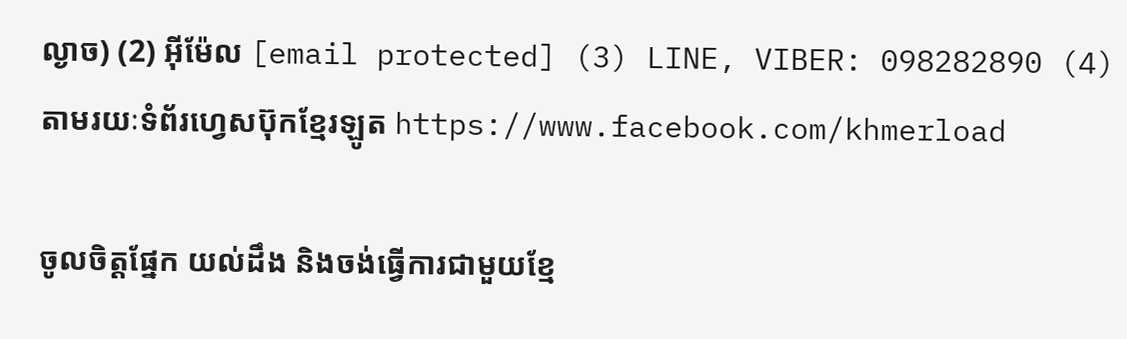ល្ងាច) (2) អ៊ីម៉ែល [email protected] (3) LINE, VIBER: 098282890 (4) តាមរយៈទំព័រហ្វេសប៊ុកខ្មែរឡូត https://www.facebook.com/khmerload

ចូលចិត្តផ្នែក យល់ដឹង និងចង់ធ្វើការជាមួយខ្មែ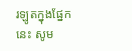រឡូតក្នុងផ្នែកនេះ សូម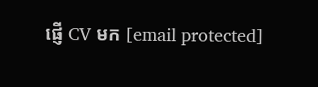ផ្ញើ CV មក [email protected]